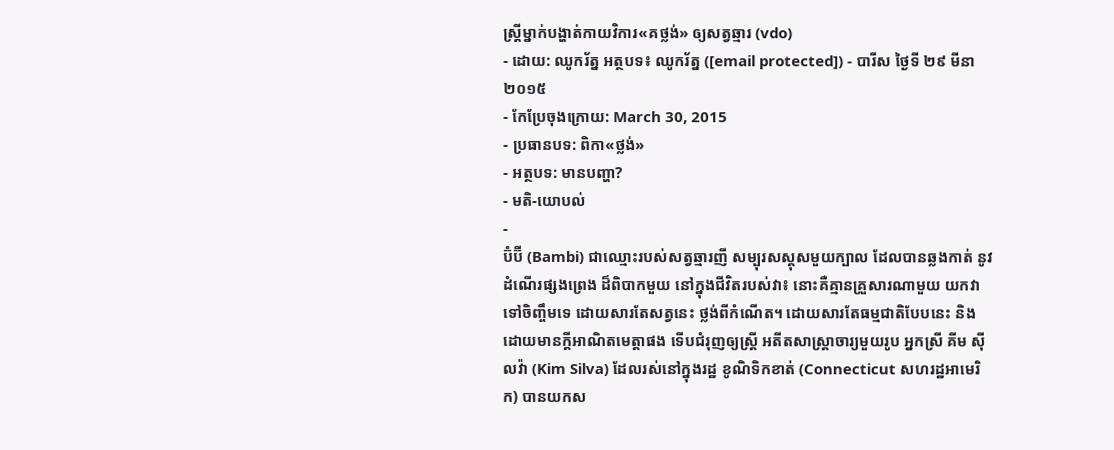ស្ត្រីម្នាក់បង្ហាត់កាយវិការ«គថ្លង់» ឲ្យសត្វឆ្មារ (vdo)
- ដោយ: ឈូករ័ត្ន អត្ថបទ៖ ឈូករ័ត្ន ([email protected]) - បារីស ថ្ងៃទី ២៩ មីនា ២០១៥
- កែប្រែចុងក្រោយ: March 30, 2015
- ប្រធានបទ: ពិកា«ថ្លង់»
- អត្ថបទ: មានបញ្ហា?
- មតិ-យោបល់
-
ប៊ំប៊ី (Bambi) ជាឈ្មោះរបស់សត្វឆ្មារញី សម្បុរសស្គុសមួយក្បាល ដែលបានឆ្លងកាត់ នូវដំណើរផ្សងព្រេង ដ៏ពិបាកមួយ នៅក្នុងជីវិតរបស់វា៖ នោះគឺគ្មានគ្រួសារណាមួយ យកវាទៅចិញ្ចឹមទេ ដោយសារតែសត្វនេះ ថ្លង់ពីកំណើត។ ដោយសារតែធម្មជាតិបែបនេះ និងដោយមានក្ដីអាណិតមេត្តាផង ទើបជំរុញឲ្យស្ត្រី អតីតសាស្ត្រាចារ្យមួយរូប អ្នកស្រី គីម ស៊ីលវ៉ា (Kim Silva) ដែលរស់នៅក្នុងរដ្ឋ ខូណិទិកខាត់ (Connecticut សហរដ្ឋអាមេរិក) បានយកស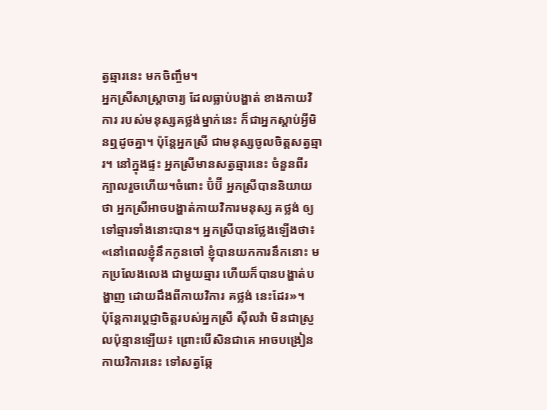ត្វឆ្មារនេះ មកចិញ្ចឹម។
អ្នកស្រីសាស្ត្រាចារ្យ ដែលធ្លាប់បង្ហាត់ ខាងកាយវិការ របស់មនុស្សគថ្លង់ម្នាក់នេះ ក៏ជាអ្នកស្ដាប់អ្វីមិនឮដូចគ្នា។ ប៉ុន្តែអ្នកស្រី ជាមនុស្សចូលចិត្តសត្វឆ្មារ។ នៅក្នុងផ្ទះ អ្នកស្រីមានសត្វឆ្មារនេះ ចំនួនពីរក្បាលរួចហើយ។ចំពោះ ប៊ំប៊ី អ្នកស្រីបាននិយាយថា អ្នកស្រីអាចបង្ហាត់កាយវិការមនុស្ស គថ្លង់ ឲ្យទៅឆ្មារទាំងនោះបាន។ អ្នកស្រីបានថ្លែងឡើងថា៖ «នៅពេលខ្ញុំនឹកកូនចៅ ខ្ញុំបានយកការនឹកនោះ មកប្រលែងលេង ជាមួយឆ្មារ ហើយក៏បានបង្ហាត់បង្ហាញ ដោយដឹងពីកាយវិការ គថ្លង់ នេះដែរ»។
ប៉ុន្តែការប្ដេជ្ញាចិត្តរបស់អ្នកស្រី ស៊ីលវ៉ា មិនជាស្រួលប៉ុន្មានឡើយ៖ ព្រោះបើសិនជាគេ អាចបង្រៀនកាយវិការនេះ ទៅសត្វឆ្កែ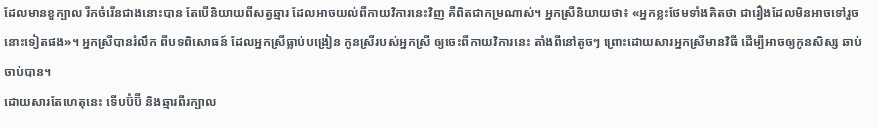ដែលមានខួក្បាល រីកចំរើនជាងនោះបាន តែបើនិយាយពីសត្វឆ្មារ ដែលអាចយល់ពីកាយវិការនេះវិញ គឺពិតជាកម្រណាស់។ អ្នកស្រីនិយាយថា៖ «អ្នកខ្លះថែមទាំងគិតថា ជារឿងដែលមិនអាចទៅរួចនោះទៀតផង»។ អ្នកស្រីបានរំលឹក ពីបទពិសោធន៍ ដែលអ្នកស្រីធ្លាប់បង្រៀន កូនស្រីរបស់អ្នកស្រី ឲ្យចេះពីកាយវិការនេះ តាំងពីនៅតូចៗ ព្រោះដោយសារអ្នកស្រីមានវិធី ដើម្បីអាចឲ្យកូនសិស្ស ឆាប់ចាប់បាន។
ដោយសារតែហេតុនេះ ទើបប៊ំប៊ី និងឆ្មារពីរក្បាល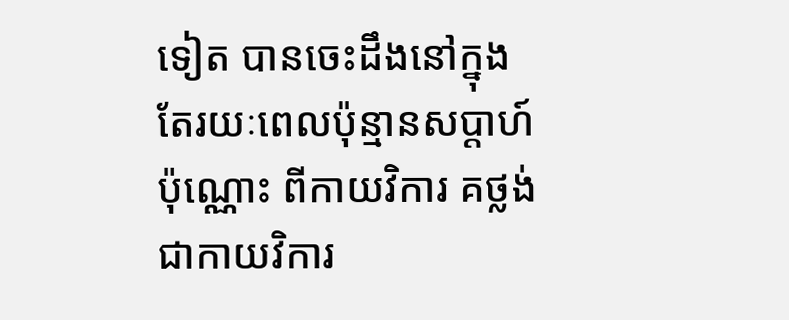ទៀត បានចេះដឹងនៅក្នុងតែរយៈពេលប៉ុន្មានសប្ដាហ៍ប៉ុណ្ណោះ ពីកាយវិការ គថ្លង់ ជាកាយវិការ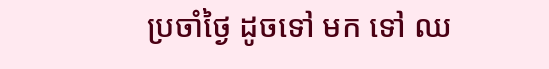ប្រចាំថ្ងៃ ដូចទៅ មក ទៅ ឈ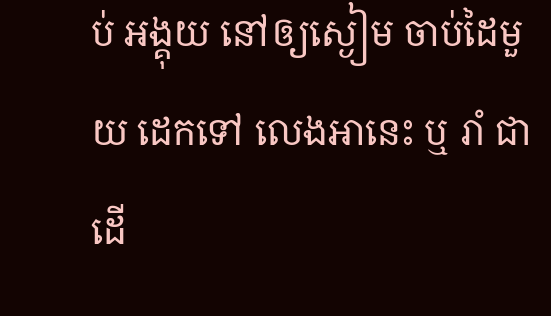ប់ អង្គុយ នៅឲ្យស្ងៀម ចាប់ដៃមួយ ដេកទៅ លេងអានេះ ឬ រាំ ជាដើ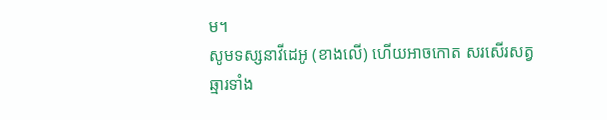ម។
សូមទស្សនាវីដេអូ (ខាងលើ) ហើយអាចកោត សរសើរសត្វឆ្មារទាំង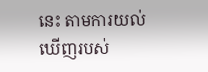នេះ តាមការយល់ឃើញរបស់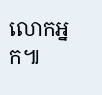លោកអ្នក៕